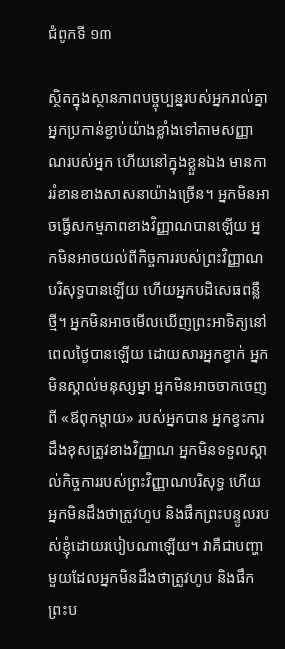ជំពូកទី ១៣

ស្ថិតក្នុងស្ថានភាពបច្ចុប្បន្នរបស់អ្នករាល់គ្នា អ្នកប្រកាន់ខ្ជាប់យ៉ាងខ្លាំងទៅតាមសញ្ញាណរបស់អ្នក ហើយនៅក្នុងខ្លួនឯង មានការរំខានខាងសាសនាយ៉ាងច្រើន។ អ្នកមិនអាចធ្វើសកម្មភាពខាងវិញ្ញាណបានឡើយ អ្នកមិនអាចយល់ពីកិច្ចការរបស់ព្រះវិញ្ញាណបរិសុទ្ធបានឡើយ ហើយអ្នកបដិសេធពន្លឺថ្មី។ អ្នកមិនអាចមើលឃើញព្រះអាទិត្យនៅពេលថ្ងៃបានឡើយ ដោយសារអ្នកខ្វាក់ អ្នកមិនស្គាល់មនុស្សម្នា អ្នកមិនអាចចាកចេញពី «ឪពុកម្ដាយ» របស់អ្នកបាន អ្នកខ្វះការដឹងខុសត្រូវខាងវិញ្ញាណ អ្នកមិនទទួលស្គាល់កិច្ចការរបស់ព្រះវិញ្ញាណបរិសុទ្ធ ហើយអ្នកមិនដឹងថាត្រូវហូប និងផឹកព្រះបន្ទូលរបស់ខ្ញុំដោយរបៀបណាឡើយ។ វាគឺជាបញ្ហាមួយដែលអ្នកមិនដឹងថាត្រូវហូប និងផឹកព្រះប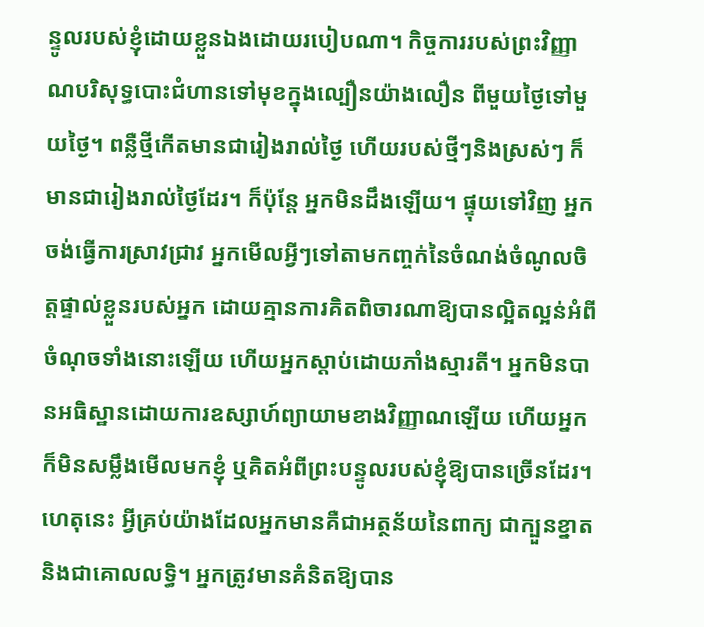ន្ទូលរបស់ខ្ញុំដោយខ្លួនឯងដោយរបៀបណា។ កិច្ចការរបស់ព្រះវិញ្ញាណបរិសុទ្ធបោះជំហានទៅមុខក្នុងល្បឿនយ៉ាងលឿន ពីមួយថ្ងៃទៅមួយថ្ងៃ។ ពន្លឺថ្មីកើតមានជារៀងរាល់ថ្ងៃ ហើយរបស់ថ្មីៗនិងស្រស់ៗ ក៏មានជារៀងរាល់ថ្ងៃដែរ។ ក៏ប៉ុន្តែ អ្នកមិនដឹងឡើយ។ ផ្ទុយទៅវិញ អ្នកចង់ធ្វើការស្រាវជ្រាវ អ្នកមើលអ្វីៗទៅតាមកញ្ចក់នៃចំណង់ចំណូលចិត្តផ្ទាល់ខ្លួនរបស់អ្នក ដោយគ្មានការគិតពិចារណាឱ្យបានល្អិតល្អន់អំពីចំណុចទាំងនោះឡើយ ហើយអ្នកស្ដាប់ដោយភាំងស្មារតី។ អ្នកមិនបានអធិស្ឋានដោយការឧស្សាហ៍ព្យាយាមខាងវិញ្ញាណឡើយ ហើយអ្នកក៏មិនសម្លឹងមើលមកខ្ញុំ ឬគិតអំពីព្រះបន្ទូលរបស់ខ្ញុំឱ្យបានច្រើនដែរ។ ហេតុនេះ អ្វីគ្រប់យ៉ាងដែលអ្នកមានគឺជាអត្ថន័យនៃពាក្យ ជាក្បួនខ្នាត និងជាគោលលទ្ធិ។ អ្នកត្រូវមានគំនិតឱ្យបាន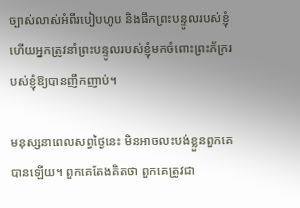ច្បាស់លាស់អំពីរបៀបហូប និងផឹកព្រះបន្ទូលរបស់ខ្ញុំ ហើយអ្នកត្រូវនាំព្រះបន្ទូលរបស់ខ្ញុំមកចំពោះព្រះភ័ក្ររបស់ខ្ញុំឱ្យបានញឹកញាប់។

មនុស្សនាពេលសព្វថ្ងៃនេះ មិនអាចលះបង់ខ្លួនពួកគេបានឡើយ។ ពួកគេតែងគិតថា ពួកគេត្រូវជា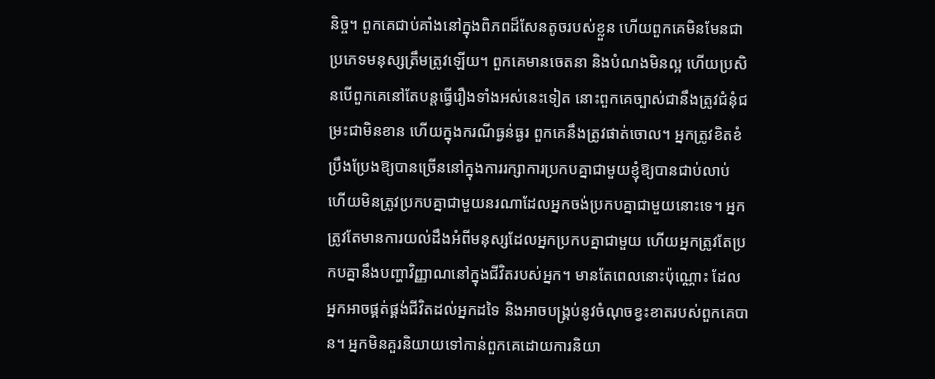និច្ច។ ពួកគេជាប់គាំងនៅក្នុងពិភពដ៏សែនតូចរបស់ខ្លួន ហើយពួកគេមិនមែនជាប្រភេទមនុស្សត្រឹមត្រូវឡើយ។ ពួកគេមានចេតនា និងបំណងមិនល្អ ហើយប្រសិនបើពួកគេនៅតែបន្តធ្វើរឿងទាំងអស់នេះទៀត នោះពួកគេច្បាស់ជានឹងត្រូវជំនុំជម្រះជាមិនខាន ហើយក្នុងករណីធ្ងន់ធ្ងរ ពួកគេនឹងត្រូវផាត់ចោល។ អ្នកត្រូវខិតខំប្រឹងប្រែងឱ្យបានច្រើននៅក្នុងការរក្សាការប្រកបគ្នាជាមួយខ្ញុំឱ្យបានជាប់លាប់ ហើយមិនត្រូវប្រកបគ្នាជាមួយនរណាដែលអ្នកចង់ប្រកបគ្នាជាមួយនោះទេ។ អ្នកត្រូវតែមានការយល់ដឹងអំពីមនុស្សដែលអ្នកប្រកបគ្នាជាមួយ ហើយអ្នកត្រូវតែប្រកបគ្នានឹងបញ្ហាវិញ្ញាណនៅក្នុងជីវិតរបស់អ្នក។ មានតែពេលនោះប៉ុណ្ណោះ ដែលអ្នកអាចផ្គត់ផ្គង់ជីវិតដល់អ្នកដទៃ និងអាចបង្គ្រប់នូវចំណុចខ្វះខាតរបស់ពួកគេបាន។ អ្នកមិនគួរនិយាយទៅកាន់ពួកគេដោយការនិយា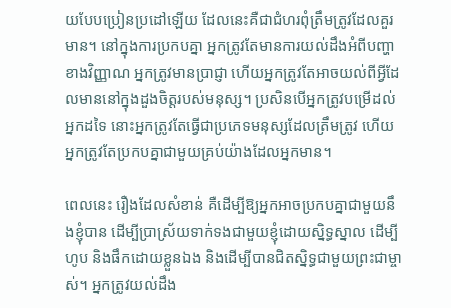យបែបប្រៀនប្រដៅឡើយ ដែលនេះគឺជាជំហរពុំត្រឹមត្រូវដែលគួរមាន។ នៅក្នុងការប្រកបគ្នា អ្នកត្រូវតែមានការយល់ដឹងអំពីបញ្ហាខាងវិញ្ញាណ អ្នកត្រូវមានប្រាជ្ញា ហើយអ្នកត្រូវតែអាចយល់ពីអ្វីដែលមាននៅក្នុងដួងចិត្តរបស់មនុស្ស។ ប្រសិនបើអ្នកត្រូវបម្រើដល់អ្នកដទៃ នោះអ្នកត្រូវតែធ្វើជាប្រភេទមនុស្សដែលត្រឹមត្រូវ ហើយអ្នកត្រូវតែប្រកបគ្នាជាមួយគ្រប់យ៉ាងដែលអ្នកមាន។

ពេលនេះ រឿងដែលសំខាន់ គឺដើម្បីឱ្យអ្នកអាចប្រកបគ្នាជាមួយនឹងខ្ញុំបាន ដើម្បីប្រាស្រ័យទាក់ទងជាមួយខ្ញុំដោយស្និទ្ធស្នាល ដើម្បីហូប និងផឹកដោយខ្លួនឯង និងដើម្បីបានជិតស្និទ្ធជាមួយព្រះជាម្ចាស់។ អ្នកត្រូវយល់ដឹង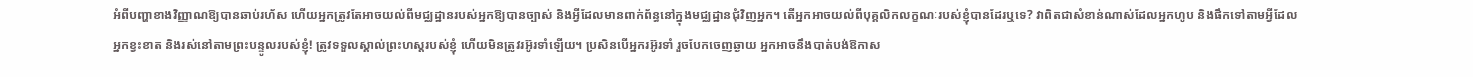អំពីបញ្ហាខាងវិញ្ញាណឱ្យបានឆាប់រហ័ស ហើយអ្នកត្រូវតែអាចយល់ពីមជ្ឈដ្ឋានរបស់អ្នកឱ្យបានច្បាស់ និងអ្វីដែលមានពាក់ព័ន្ធនៅក្នុងមជ្ឈដ្ឋានជុំវិញអ្នក។ តើអ្នកអាចយល់ពីបុគ្គលិកលក្ខណៈរបស់ខ្ញុំបានដែរឬទេ? វាពិតជាសំខាន់ណាស់ដែលអ្នកហូប និងផឹកទៅតាមអ្វីដែលអ្នកខ្វះខាត និងរស់នៅតាមព្រះបន្ទូលរបស់ខ្ញុំ! ត្រូវទទួលស្គាល់ព្រះហស្ដរបស់ខ្ញុំ ហើយមិនត្រូវរអ៊ូរទាំឡើយ។ ប្រសិនបើអ្នករអ៊ូរទាំ រួចបែកចេញឆ្ងាយ អ្នកអាចនឹងបាត់បង់ឱកាស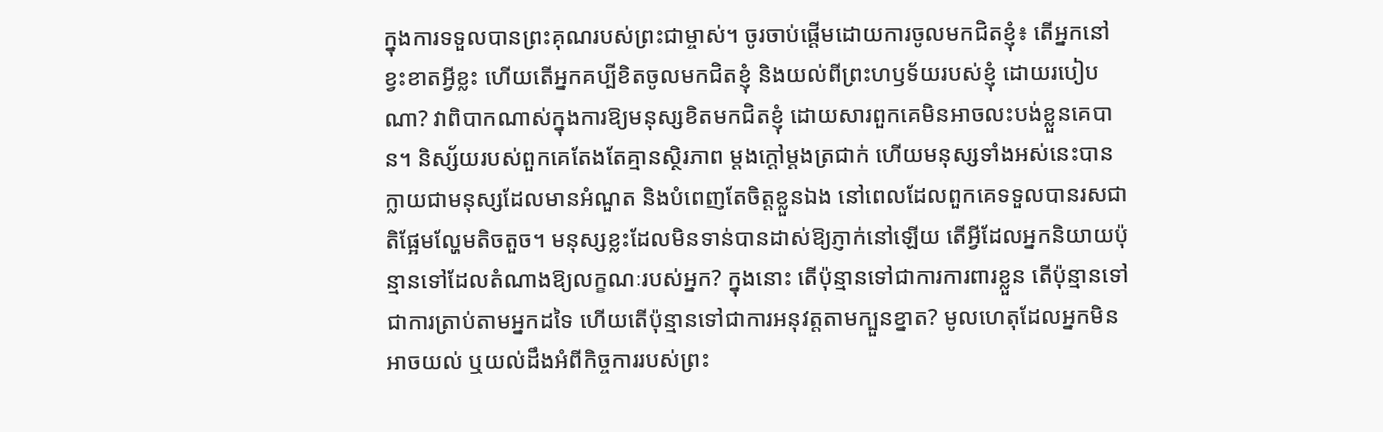ក្នុងការទទួលបានព្រះគុណរបស់ព្រះជាម្ចាស់។ ចូរចាប់ផ្ដើមដោយការចូលមកជិតខ្ញុំ៖ តើអ្នកនៅខ្វះខាតអ្វីខ្លះ ហើយតើអ្នកគប្បីខិតចូលមកជិតខ្ញុំ និងយល់ពីព្រះហឫទ័យរបស់ខ្ញុំ ដោយរបៀបណា? វាពិបាកណាស់ក្នុងការឱ្យមនុស្សខិតមកជិតខ្ញុំ ដោយសារពួកគេមិនអាចលះបង់ខ្លួនគេបាន។ និស្ស័យរបស់ពួកគេតែងតែគ្មានស្ថិរភាព ម្ដងក្ដៅម្ដងត្រជាក់ ហើយមនុស្សទាំងអស់នេះបានក្លាយជាមនុស្សដែលមានអំណួត និងបំពេញតែចិត្តខ្លួនឯង នៅពេលដែលពួកគេទទួលបានរសជាតិផ្អែមល្ហែមតិចតួច។ មនុស្សខ្លះដែលមិនទាន់បានដាស់ឱ្យភ្ញាក់នៅឡើយ តើអ្វីដែលអ្នកនិយាយប៉ុន្មានទៅដែលតំណាងឱ្យលក្ខណៈរបស់អ្នក? ក្នុងនោះ តើប៉ុន្មានទៅជាការការពារខ្លួន តើប៉ុន្មានទៅជាការត្រាប់តាមអ្នកដទៃ ហើយតើប៉ុន្មានទៅជាការអនុវត្តតាមក្បួនខ្នាត? មូលហេតុដែលអ្នកមិនអាចយល់ ឬយល់ដឹងអំពីកិច្ចការរបស់ព្រះ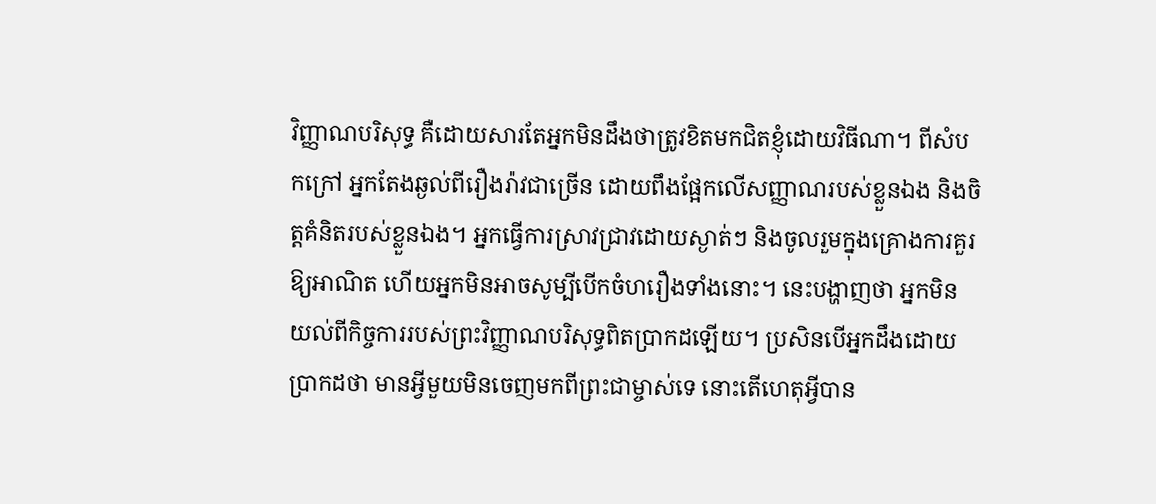វិញ្ញាណបរិសុទ្ធ គឺដោយសារតែអ្នកមិនដឹងថាត្រូវខិតមកជិតខ្ញុំដោយវិធីណា។ ពីសំបកក្រៅ អ្នកតែងឆ្ងល់ពីរឿងរ៉ាវជាច្រើន ដោយពឹងផ្អែកលើសញ្ញាណរបស់ខ្លួនឯង និងចិត្តគំនិតរបស់ខ្លួនឯង។ អ្នកធ្វើការស្រាវជ្រាវដោយស្ងាត់ៗ និងចូលរួមក្នុងគ្រោងការគួរឱ្យអាណិត ហើយអ្នកមិនអាចសូម្បីបើកចំហរឿងទាំងនោះ។ នេះបង្ហាញថា អ្នកមិនយល់ពីកិច្ចការរបស់ព្រះវិញ្ញាណបរិសុទ្ធពិតប្រាកដឡើយ។ ប្រសិនបើអ្នកដឹងដោយប្រាកដថា មានអ្វីមួយមិនចេញមកពីព្រះជាម្ចាស់ទេ នោះតើហេតុអ្វីបាន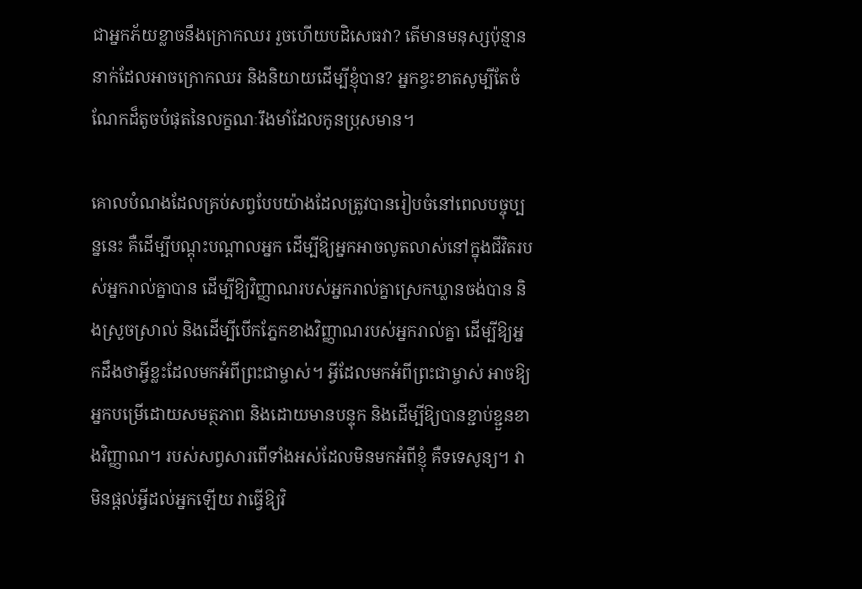ជាអ្នកភ័យខ្លាចនឹងក្រោកឈរ រួចហើយបដិសេធវា? តើមានមនុស្សប៉ុន្មាននាក់ដែលអាចក្រោកឈរ និងនិយាយដើម្បីខ្ញុំបាន? អ្នកខ្វះខាតសូម្បីតែចំណែកដ៏តូចបំផុតនៃលក្ខណៈរឹងមាំដែលកូនប្រុសមាន។

គោលបំណងដែលគ្រប់សព្វបែបយ៉ាងដែលត្រូវបានរៀបចំនៅពេលបច្ចុប្បន្ននេះ គឺដើម្បីបណ្ដុះបណ្ដាលអ្នក ដើម្បីឱ្យអ្នកអាចលូតលាស់នៅក្នុងជីវិតរបស់អ្នករាល់គ្នាបាន ដើម្បីឱ្យវិញ្ញាណរបស់អ្នករាល់គ្នាស្រេកឃ្លានចង់បាន និងស្រួចស្រាល់ និងដើម្បីបើកភ្នែកខាងវិញ្ញាណរបស់អ្នករាល់គ្នា ដើម្បីឱ្យអ្នកដឹងថាអ្វីខ្លះដែលមកអំពីព្រះជាម្ចាស់។ អ្វីដែលមកអំពីព្រះជាម្ចាស់ អាចឱ្យអ្នកបម្រើដោយសមត្ថភាព និងដោយមានបន្ទុក និងដើម្បីឱ្យបានខ្ជាប់ខ្ជួនខាងវិញ្ញាណ។ របស់សព្វសារពើទាំងអស់ដែលមិនមកអំពីខ្ញុំ គឺទទេសូន្យ។ វាមិនផ្ដល់អ្វីដល់អ្នកឡើយ វាធ្វើឱ្យវិ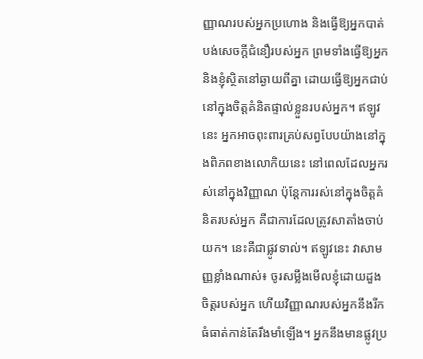ញ្ញាណរបស់អ្នកប្រហោង និងធ្វើឱ្យអ្នកបាត់បង់សេចក្ដីជំនឿរបស់អ្នក ព្រមទាំងធ្វើឱ្យអ្នក និងខ្ញុំស្ថិតនៅឆ្ងាយពីគ្នា ដោយធ្វើឱ្យអ្នកជាប់នៅក្នុងចិត្តគំនិតផ្ទាល់ខ្លួនរបស់អ្នក។ ឥឡូវនេះ អ្នកអាចពុះពារគ្រប់សព្វបែបយ៉ាងនៅក្នុងពិភពខាងលោកិយនេះ នៅពេលដែលអ្នករស់នៅក្នុងវិញ្ញាណ ប៉ុន្តែការរស់នៅក្នុងចិត្តគំនិតរបស់អ្នក គឺជាការដែលត្រូវសាតាំងចាប់យក។ នេះគឺជាផ្លូវទាល់។ ឥឡូវនេះ វាសាមញ្ញខ្លាំងណាស់៖ ចូរសម្លឹងមើលខ្ញុំដោយដួងចិត្តរបស់អ្នក ហើយវិញ្ញាណរបស់អ្នកនឹងរីកធំធាត់កាន់តែរឹងមាំឡើង។ អ្នកនឹងមានផ្លូវប្រ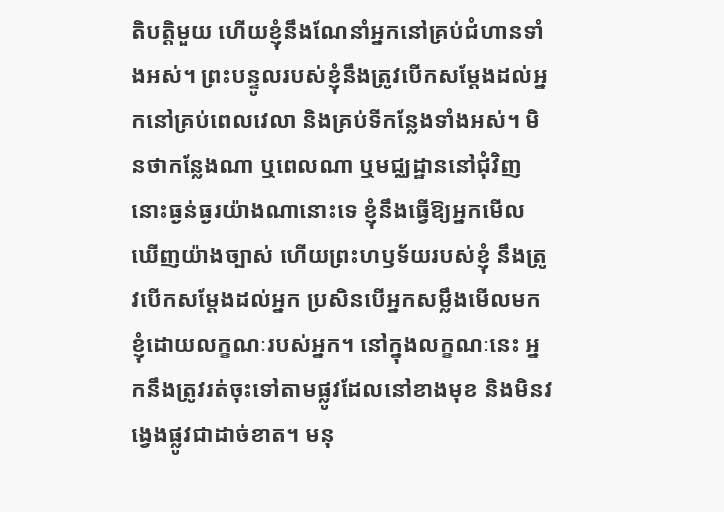តិបត្តិមួយ ហើយខ្ញុំនឹងណែនាំអ្នកនៅគ្រប់ជំហានទាំងអស់។ ព្រះបន្ទូលរបស់ខ្ញុំនឹងត្រូវបើកសម្ដែងដល់អ្នកនៅគ្រប់ពេលវេលា និងគ្រប់ទីកន្លែងទាំងអស់។ មិនថាកន្លែងណា ឬពេលណា ឬមជ្ឈដ្ឋាននៅជុំវិញនោះធ្ងន់ធ្ងរយ៉ាងណានោះទេ ខ្ញុំនឹងធ្វើឱ្យអ្នកមើលឃើញយ៉ាងច្បាស់ ហើយព្រះហឫទ័យរបស់ខ្ញុំ នឹងត្រូវបើកសម្ដែងដល់អ្នក ប្រសិនបើអ្នកសម្លឹងមើលមកខ្ញុំដោយលក្ខណៈរបស់អ្នក។ នៅក្នុងលក្ខណៈនេះ អ្នកនឹងត្រូវរត់ចុះទៅតាមផ្លូវដែលនៅខាងមុខ និងមិនវង្វេងផ្លូវជាដាច់ខាត។ មនុ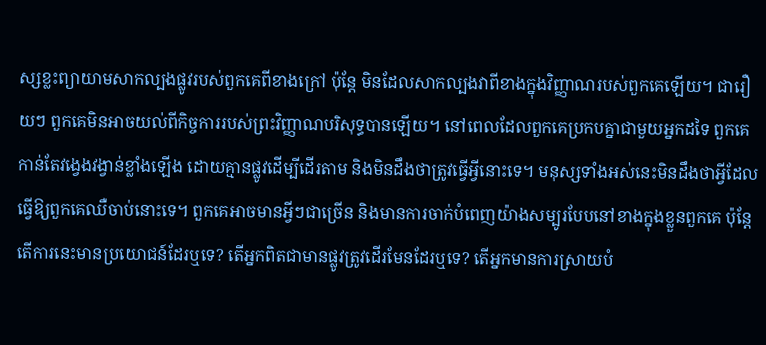ស្សខ្លះព្យាយាមសាកល្បងផ្លូវរបស់ពួកគេពីខាងក្រៅ ប៉ុន្តែ មិនដែលសាកល្បងវាពីខាងក្នុងវិញ្ញាណរបស់ពួកគេឡើយ។ ជារឿយៗ ពួកគេមិនអាចយល់ពីកិច្ចការរបស់ព្រះវិញ្ញាណបរិសុទ្ធបានឡើយ។ នៅពេលដែលពួកគេប្រកបគ្នាជាមួយអ្នកដទៃ ពួកគេកាន់តែវង្វេងវង្វាន់ខ្លាំងឡើង ដោយគ្មានផ្លូវដើម្បីដើរតាម និងមិនដឹងថាត្រូវធ្វើអ្វីនោះទេ។ មនុស្សទាំងអស់នេះមិនដឹងថាអ្វីដែលធ្វើឱ្យពួកគេឈឺចាប់នោះទេ។ ពួកគេអាចមានអ្វីៗជាច្រើន និងមានការចាក់បំពេញយ៉ាងសម្បូរបែបនៅខាងក្នុងខ្លួនពួកគេ ប៉ុន្តែ តើការនេះមានប្រយោជន៍ដែរឬទេ? តើអ្នកពិតជាមានផ្លូវត្រូវដើរមែនដែរឬទេ? តើអ្នកមានការស្រាយបំ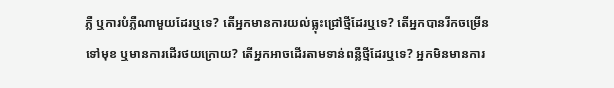ភ្លឺ ឬការបំភ្លឺណាមួយដែរឬទេ? តើអ្នកមានការយល់ធ្លុះជ្រៅថ្មីដែរឬទេ? តើអ្នកបានរីកចម្រើនទៅមុខ ឬមានការដើរថយក្រោយ? តើអ្នកអាចដើរតាមទាន់ពន្លឺថ្មីដែរឬទេ? អ្នកមិនមានការ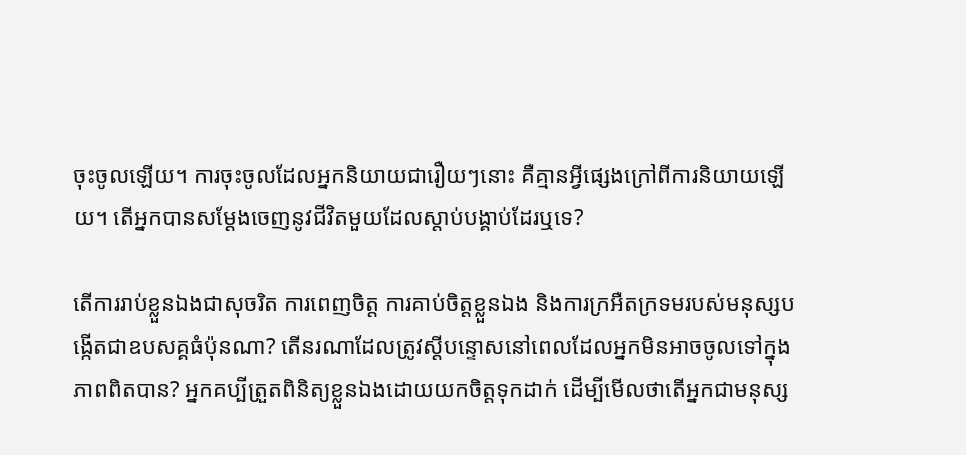ចុះចូលឡើយ។ ការចុះចូលដែលអ្នកនិយាយជារឿយៗនោះ គឺគ្មានអ្វីផ្សេងក្រៅពីការនិយាយឡើយ។ តើអ្នកបានសម្ដែងចេញនូវជីវិតមួយដែលស្ដាប់បង្គាប់ដែរឬទេ?

តើការរាប់ខ្លួនឯងជាសុចរិត ការពេញចិត្ត ការគាប់ចិត្តខ្លួនឯង និងការក្រអឺតក្រទមរបស់មនុស្សបង្កើតជាឧបសគ្គធំប៉ុនណា? តើនរណាដែលត្រូវស្ដីបន្ទោសនៅពេលដែលអ្នកមិនអាចចូលទៅក្នុងភាពពិតបាន? អ្នកគប្បីត្រួតពិនិត្យខ្លួនឯងដោយយកចិត្តទុកដាក់ ដើម្បីមើលថាតើអ្នកជាមនុស្ស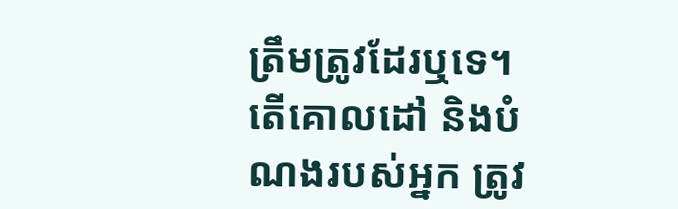ត្រឹមត្រូវដែរឬទេ។ តើគោលដៅ និងបំណងរបស់អ្នក ត្រូវ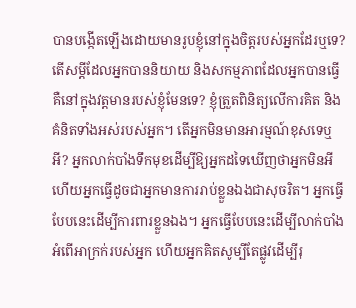បានបង្កើតឡើងដោយមានរូបខ្ញុំនៅក្នុងចិត្តរបស់អ្នកដែរឬទេ? តើសម្ដីដែលអ្នកបាននិយាយ និងសកម្មភាពដែលអ្នកបានធ្វើ គឺនៅក្នុងវត្តមានរបស់ខ្ញុំមែនទេ? ខ្ញុំត្រួតពិនិត្យលើការគិត និងគំនិតទាំងអស់របស់អ្នក។ តើអ្នកមិនមានអារម្មណ៍ខុសទេឬអី? អ្នកលាក់បាំងទឹកមុខដើម្បីឱ្យអ្នកដទៃឃើញថាអ្នកមិនអី ហើយអ្នកធ្វើដូចជាអ្នកមានការរាប់ខ្លួនឯងជាសុចរិត។ អ្នកធ្វើបែបនេះដើម្បីការពារខ្លួនឯង។ អ្នកធ្វើបែបនេះដើម្បីលាក់បាំងអំពើអាក្រក់របស់អ្នក ហើយអ្នកគិតសូម្បីតែផ្លូវដើម្បីរុ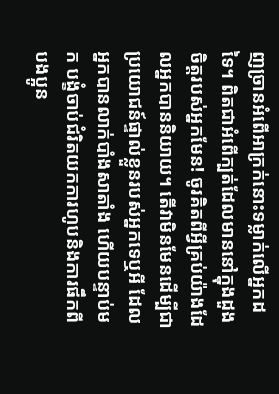ញច្រានអំពើអាក្រក់នោះទម្លាក់លើអ្នកដទៃ។ ពិតជាអំពើក្បត់ដែលមាននៅក្នុងដួងចិត្តរបស់អ្នកមែន! ចូរគិតពីអ្វីគ្រប់យ៉ាងដែលអ្នកបាននិយាយ។ តើវាមិនមែនដើម្បីជាប្រយោជន៍ផ្ទាល់ខ្លួនរបស់អ្នកទេឬអី ដែលអ្នកបានលាក់បាំងសាតាំង ហើយបន្ទាប់មក បង្ខំចាប់ជំរិតយកការហូបនិងការផឹកពីបងប្អូន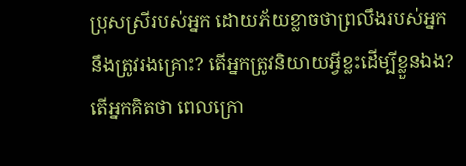ប្រុសស្រីរបស់អ្នក ដោយភ័យខ្លាចថាព្រលឹងរបស់អ្នកនឹងត្រូវរងគ្រោះ? តើអ្នកត្រូវនិយាយអ្វីខ្លះដើម្បីខ្លួនឯង? តើអ្នកគិតថា ពេលក្រោ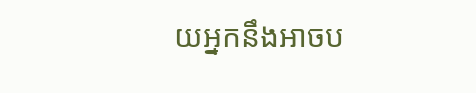យអ្នកនឹងអាចប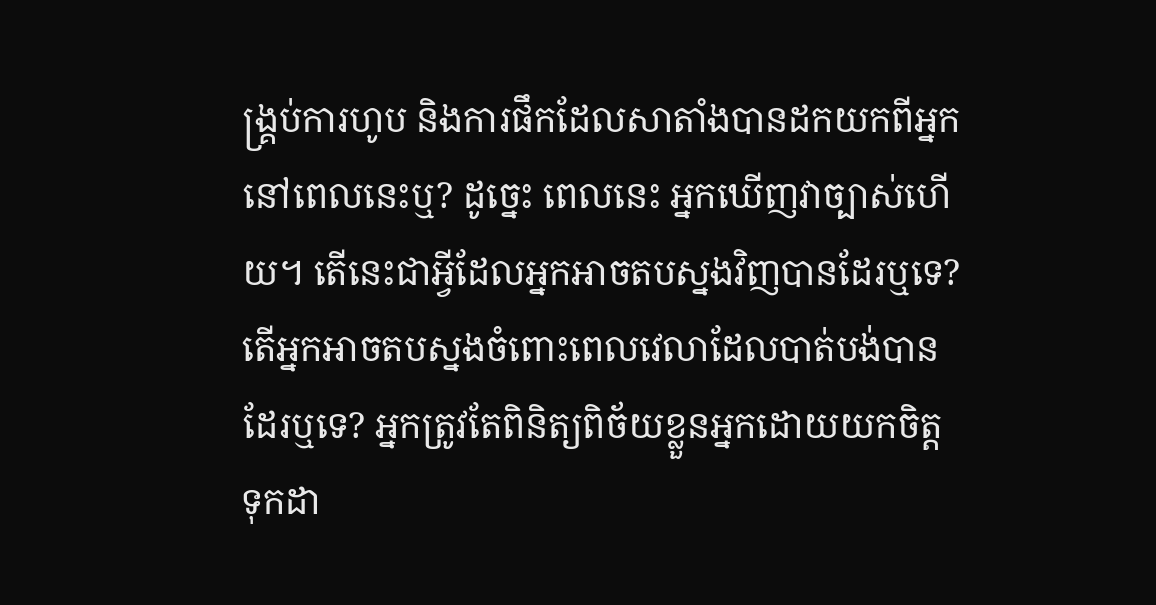ង្គ្រប់ការហូប និងការផឹកដែលសាតាំងបានដកយកពីអ្នកនៅពេលនេះឬ? ដូច្នេះ ពេលនេះ អ្នកឃើញវាច្បាស់ហើយ។ តើនេះជាអ្វីដែលអ្នកអាចតបស្នងវិញបានដែរឬទេ? តើអ្នកអាចតបស្នងចំពោះពេលវេលាដែលបាត់បង់បានដែរឬទេ? អ្នកត្រូវតែពិនិត្យពិច័យខ្លួនអ្នកដោយយកចិត្តទុកដា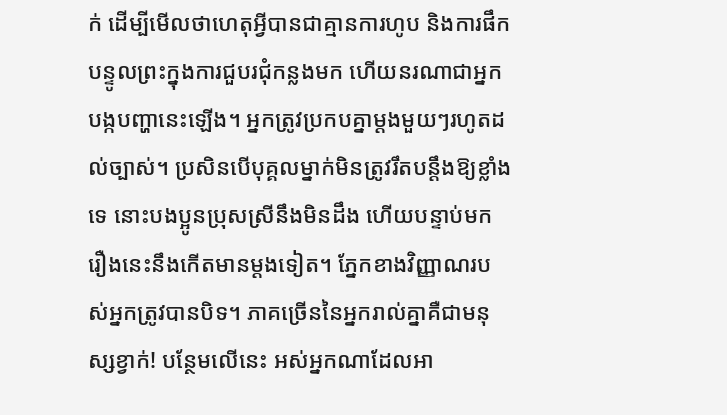ក់ ដើម្បីមើលថាហេតុអ្វីបានជាគ្មានការហូប និងការផឹកបន្ទូលព្រះក្នុងការជួបរជុំកន្លងមក ហើយនរណាជាអ្នកបង្កបញ្ហានេះឡើង។ អ្នកត្រូវប្រកបគ្នាម្ដងមួយៗរហូតដល់ច្បាស់។ ប្រសិនបើបុគ្គលម្នាក់មិនត្រូវរឹតបន្ដឹងឱ្យខ្លាំងទេ នោះបងប្អូនប្រុសស្រីនឹងមិនដឹង ហើយបន្ទាប់មក រឿងនេះនឹងកើតមានម្តងទៀត។ ភ្នែកខាងវិញ្ញាណរបស់អ្នកត្រូវបានបិទ។ ភាគច្រើននៃអ្នករាល់គ្នាគឺជាមនុស្សខ្វាក់! បន្ថែមលើនេះ អស់អ្នកណាដែលអា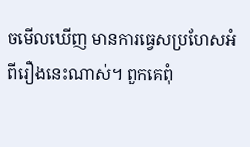ចមើលឃើញ មានការធ្វេសប្រហែសអំពីរឿងនេះណាស់។ ពួកគេពុំ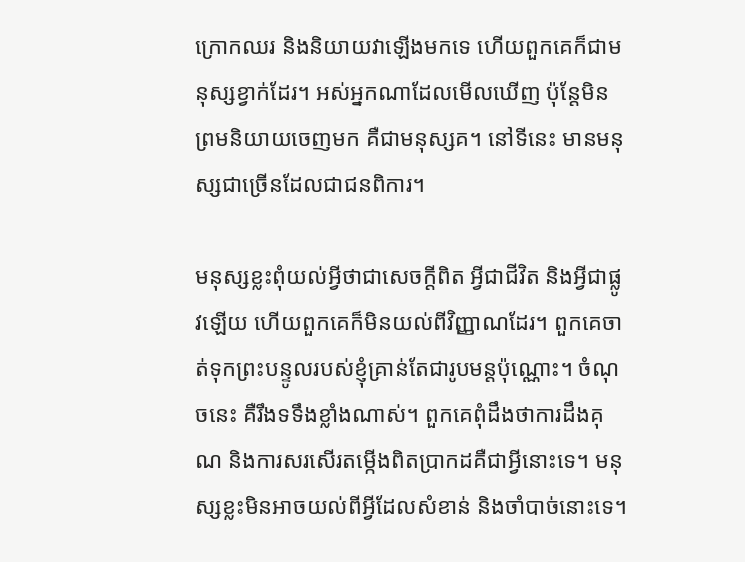ក្រោកឈរ និងនិយាយវាឡើងមកទេ ហើយពួកគេក៏ជាមនុស្សខ្វាក់ដែរ។ អស់អ្នកណាដែលមើលឃើញ ប៉ុន្តែមិនព្រមនិយាយចេញមក គឺជាមនុស្សគ។ នៅទីនេះ មានមនុស្សជាច្រើនដែលជាជនពិការ។

មនុស្សខ្លះពុំយល់អ្វីថាជាសេចក្ដីពិត អ្វីជាជីវិត និងអ្វីជាផ្លូវឡើយ ហើយពួកគេក៏មិនយល់ពីវិញ្ញាណដែរ។ ពួកគេចាត់ទុកព្រះបន្ទូលរបស់ខ្ញុំគ្រាន់តែជារូបមន្តប៉ុណ្ណោះ។ ចំណុចនេះ គឺរឹងទទឹងខ្លាំងណាស់។ ពួកគេពុំដឹងថាការដឹងគុណ និងការសរសើរតម្កើងពិតប្រាកដគឺជាអ្វីនោះទេ។ មនុស្សខ្លះមិនអាចយល់ពីអ្វីដែលសំខាន់ និងចាំបាច់នោះទេ។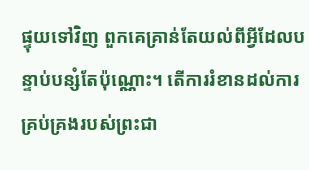ផ្ទុយទៅវិញ ពួកគេគ្រាន់តែយល់ពីអ្វីដែលបន្ទាប់បន្សំតែប៉ុណ្ណោះ។ តើការរំខានដល់ការគ្រប់គ្រងរបស់ព្រះជា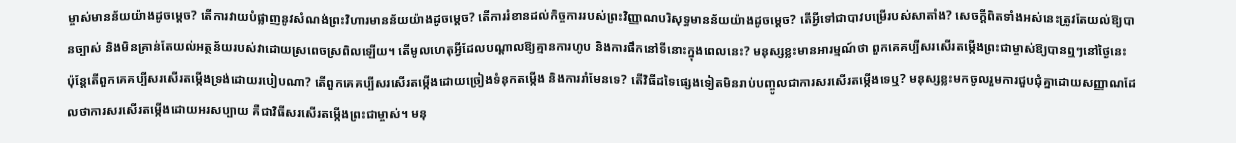ម្ចាស់មានន័យយ៉ាងដូចម្ដេច? តើការវាយបំផ្លាញនូវសំណង់ព្រះវិហារមានន័យយ៉ាងដូចម្ដេច? តើការរំខានដល់កិច្ចការរបស់ព្រះវិញ្ញាណបរិសុទ្ធមានន័យយ៉ាងដូចម្ដេច? តើអ្វីទៅជាបាវបម្រើរបស់សាតាំង? សេចក្ដីពិតទាំងអស់នេះត្រូវតែយល់ឱ្យបានច្បាស់ និងមិនគ្រាន់តែយល់អត្ថន័យរបស់វាដោយស្រពេចស្រពិលឡើយ។ តើមូលហេតុអ្វីដែលបណ្ដាលឱ្យគ្មានការហូប និងការផឹកនៅទីនោះក្នុងពេលនេះ? មនុស្សខ្លះមានអារម្មណ៍ថា ពួកគេគប្បីសរសើរតម្កើងព្រះជាម្ចាស់ឱ្យបានឮៗនៅថ្ងៃនេះ ប៉ុន្តែតើពួកគេគប្បីសរសើរតម្កើងទ្រង់ដោយរបៀបណា? តើពួកគេគប្បីសរសើរតម្កើងដោយច្រៀងទំនុកតម្កើង និងការរាំមែនទេ? តើវិធីដទៃផ្សេងទៀតមិនរាប់បញ្ចូលជាការសរសើរតម្កើងទេឬ? មនុស្សខ្លះមកចូលរួមការជួបជុំគ្នាដោយសញ្ញាណដែលថាការសរសើរតម្កើងដោយអរសប្បាយ គឺជាវិធីសរសើរតម្កើងព្រះជាម្ចាស់។ មនុ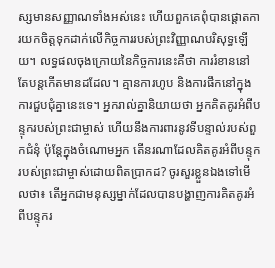ស្សមានសញ្ញាណទាំងអស់នេះ ហើយពួកគេពុំបានផ្ដោតការយកចិត្តទុកដាក់លើកិច្ចការរបស់ព្រះវិញ្ញាណបរិសុទ្ធឡើយ។ លទ្ធផលចុងក្រោយនៃកិច្ចការនេះគឺថា ការរំខាននៅតែបន្តកើតមានដដែល។ គ្មានការហូប និងការផឹកនៅក្នុងការជួបជុំគ្នានេះទេ។ អ្នករាល់គ្នានិយាយថា អ្នកគិតគូរអំពីបន្ទុករបស់ព្រះជាម្ចាស់ ហើយនឹងការពារនូវទីបន្ទាល់របស់ពួកជំនុំ ប៉ុន្តែក្នុងចំណោមអ្នក តើនរណាដែលគិតគូរអំពីបន្ទុករបស់ព្រះជាម្ចាស់ដោយពិតប្រាកដ? ចូរសួរខ្លួនឯងទៅមើលថា៖ តើអ្នកជាមនុស្សម្នាក់ដែលបានបង្ហាញការគិតគូរអំពីបន្ទុករ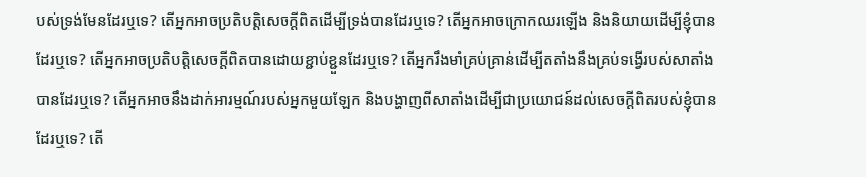បស់ទ្រង់មែនដែរឬទេ? តើអ្នកអាចប្រតិបត្តិសេចក្ដីពិតដើម្បីទ្រង់បានដែរឬទេ? តើអ្នកអាចក្រោកឈរឡើង និងនិយាយដើម្បីខ្ញុំបានដែរឬទេ? តើអ្នកអាចប្រតិបត្តិសេចក្ដីពិតបានដោយខ្ជាប់ខ្ជួនដែរឬទេ? តើអ្នករឹងមាំគ្រប់គ្រាន់ដើម្បីតតាំងនឹងគ្រប់ទង្វើរបស់សាតាំងបានដែរឬទេ? តើអ្នកអាចនឹងដាក់អារម្មណ៍របស់អ្នកមួយឡែក និងបង្ហាញពីសាតាំងដើម្បីជាប្រយោជន៍ដល់សេចក្ដីពិតរបស់ខ្ញុំបានដែរឬទេ? តើ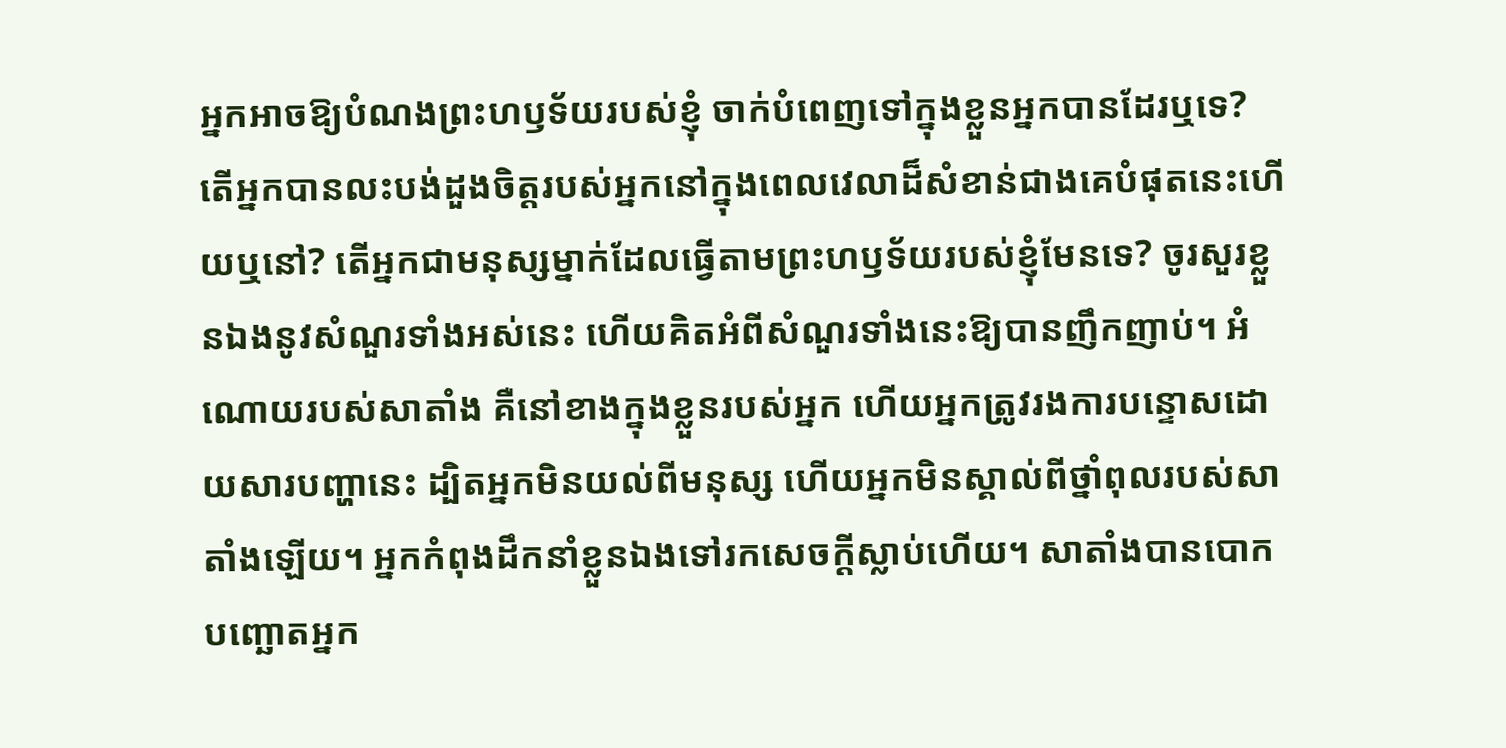អ្នកអាចឱ្យបំណងព្រះហឫទ័យរបស់ខ្ញុំ ចាក់បំពេញទៅក្នុងខ្លួនអ្នកបានដែរឬទេ? តើអ្នកបានលះបង់ដួងចិត្តរបស់អ្នកនៅក្នុងពេលវេលាដ៏សំខាន់ជាងគេបំផុតនេះហើយឬនៅ? តើអ្នកជាមនុស្សម្នាក់ដែលធ្វើតាមព្រះហឫទ័យរបស់ខ្ញុំមែនទេ? ចូរសួរខ្លួនឯងនូវសំណួរទាំងអស់នេះ ហើយគិតអំពីសំណួរទាំងនេះឱ្យបានញឹកញាប់។ អំណោយរបស់សាតាំង គឺនៅខាងក្នុងខ្លួនរបស់អ្នក ហើយអ្នកត្រូវរងការបន្ទោសដោយសារបញ្ហានេះ ដ្បិតអ្នកមិនយល់ពីមនុស្ស ហើយអ្នកមិនស្គាល់ពីថ្នាំពុលរបស់សាតាំងឡើយ។ អ្នកកំពុងដឹកនាំខ្លួនឯងទៅរកសេចក្ដីស្លាប់ហើយ។ សាតាំងបានបោកបញ្ឆោតអ្នក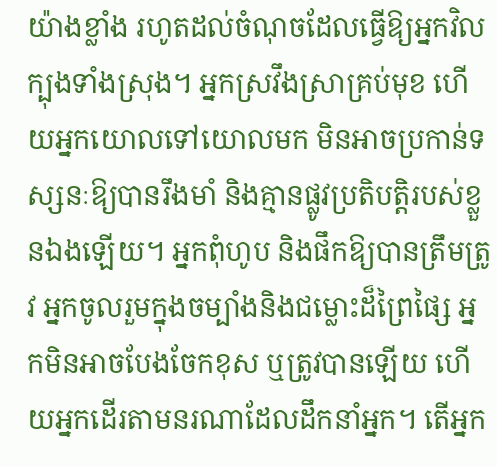យ៉ាងខ្លាំង រហូតដល់ចំណុចដែលធ្វើឱ្យអ្នកវិលក្បុងទាំងស្រុង។ អ្នកស្រវឹងស្រាគ្រប់មុខ ហើយអ្នកយោលទៅយោលមក មិនអាចប្រកាន់ទស្សនៈឱ្យបានរឹងមាំ និងគ្មានផ្លូវប្រតិបត្តិរបស់ខ្លួនឯងឡើយ។ អ្នកពុំហូប និងផឹកឱ្យបានត្រឹមត្រូវ អ្នកចូលរួមក្នុងចម្បាំងនិងជម្លោះដ៏ព្រៃផ្សៃ អ្នកមិនអាចបែងចែកខុស ឬត្រូវបានឡើយ ហើយអ្នកដើរតាមនរណាដែលដឹកនាំអ្នក។ តើអ្នក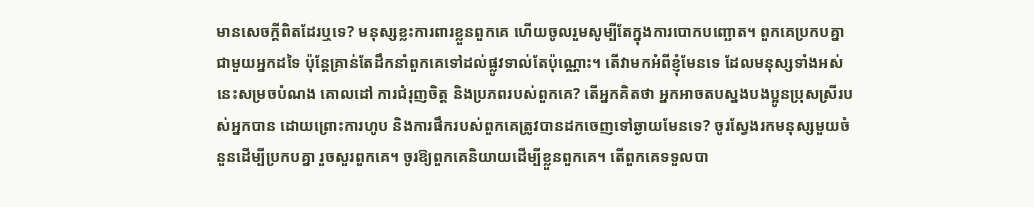មានសេចក្ដីពិតដែរឬទេ? មនុស្សខ្លះការពារខ្លួនពួកគេ ហើយចូលរួមសូម្បីតែក្នុងការបោកបញ្ឆោត។ ពួកគេប្រកបគ្នាជាមួយអ្នកដទៃ ប៉ុន្តែគ្រាន់តែដឹកនាំពួកគេទៅដល់ផ្លូវទាល់តែប៉ុណ្ណោះ។ តើវាមកអំពីខ្ញុំមែនទេ ដែលមនុស្សទាំងអស់នេះសម្រចបំណង គោលដៅ ការជំរុញចិត្ត និងប្រភពរបស់ពួកគេ? តើអ្នកគិតថា អ្នកអាចតបស្នងបងប្អូនប្រុសស្រីរបស់អ្នកបាន ដោយព្រោះការហូប និងការផឹករបស់ពួកគេត្រូវបានដកចេញទៅឆ្ងាយមែនទេ? ចូរស្វែងរកមនុស្សមួយចំនួនដើម្បីប្រកបគ្នា រួចសួរពួកគេ។ ចូរឱ្យពួកគេនិយាយដើម្បីខ្លួនពួកគេ។ តើពួកគេទទួលបា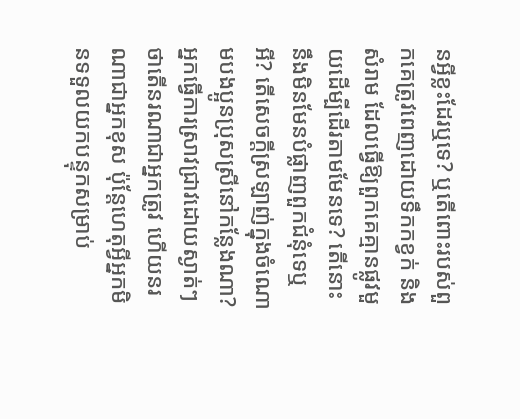នអ្វីខ្លះដែរឬទេ? ឬតើពោះរបស់ពួកគេត្រូវពេញដោយទឹកកខ្វក់ និងសំរាម ដែលធ្វើឱ្យពួកគេគ្មានផ្លូវមួយដើម្បីដើរតាមមែនទេ? តើនោះនឹងមិនមែនបំផ្លាញពួកជំនុំទេឬអី? តើសេចក្ដីស្រឡាញ់ក្នុងចំណោមបងប្អូនប្រុសស្រីនៅកន្លែងណា? អ្នកធ្វើការស្រាវជ្រាវដោយស្ងាត់ៗថាតើនរណាជាអ្នកត្រូវ ហើយនរណាជាអ្នកខុស ប៉ុន្តែហេតុអ្វីអ្នកមិនទទួលយកបន្ទុកសម្រាប់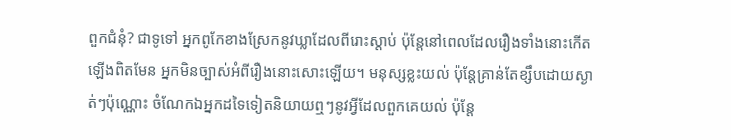ពួកជំនុំ? ជាទូទៅ អ្នកពូកែខាងស្រែកនូវឃ្លាដែលពីរោះស្ដាប់ ប៉ុន្តែនៅពេលដែលរឿងទាំងនោះកើតឡើងពិតមែន អ្នកមិនច្បាស់អំពីរឿងនោះសោះឡើយ។ មនុស្សខ្លះយល់ ប៉ុន្តែគ្រាន់តែខ្សឹបដោយស្ងាត់ៗប៉ុណ្ណោះ ចំណែកឯអ្នកដទៃទៀតនិយាយឮៗនូវអ្វីដែលពួកគេយល់ ប៉ុន្ដែ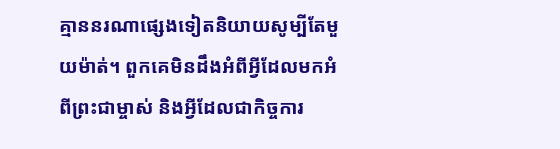គ្មាននរណាផ្សេងទៀតនិយាយសូម្បីតែមួយម៉ាត់។ ពួកគេមិនដឹងអំពីអ្វីដែលមកអំពីព្រះជាម្ចាស់ និងអ្វីដែលជាកិច្ចការ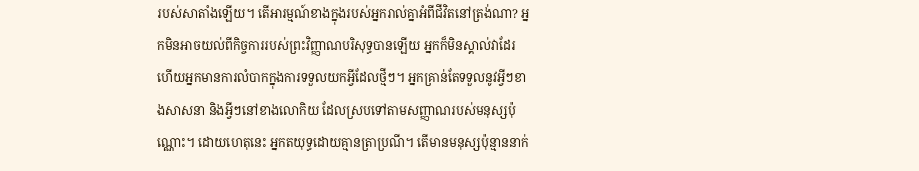របស់សាតាំងឡើយ។ តើអារម្មណ៍ខាងក្នុងរបស់អ្នករាល់គ្នាអំពីជីវិតនៅត្រង់ណា? អ្នកមិនអាចយល់ពីកិច្ចការរបស់ព្រះវិញ្ញាណបរិសុទ្ធបានឡើយ អ្នកក៏មិនស្គាល់វាដែរ ហើយអ្នកមានការលំបាកក្នុងការទទួលយកអ្វីដែលថ្មីៗ។ អ្នកគ្រាន់តែទទួលនូវអ្វីៗខាងសាសនា និងអ្វីៗនៅខាងលោកិយ ដែលស្របទៅតាមសញ្ញាណរបស់មនុស្សប៉ុណ្ណោះ។ ដោយហេតុនេះ អ្នកតយុទ្ធដោយគ្មានត្រាប្រណី។ តើមានមនុស្សប៉ុន្មាននាក់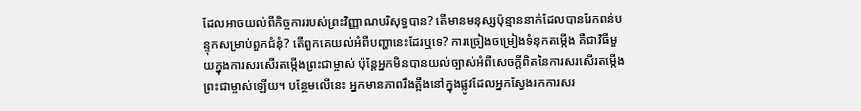ដែលអាចយល់ពីកិច្ចការរបស់ព្រះវិញ្ញាណបរិសុទ្ធបាន? តើមានមនុស្សប៉ុន្មាននាក់ដែលបានរែកពន់បន្ទុកសម្រាប់ពួកជំនុំ? តើពួកគេយល់អំពីបញ្ហានេះដែរឬទេ? ការច្រៀងចម្រៀងទំនុកតម្កើង គឺជាវិធីមួយក្នុងការសរសើរតម្កើងព្រះជាម្ចាស់ ប៉ុន្តែអ្នកមិនបានយល់ច្បាស់អំពីសេចក្ដីពិតនៃការសរសើរតម្កើងព្រះជាម្ចាស់ឡើយ។ បន្ថែមលើនេះ អ្នកមានភាពរឹងត្អឹងនៅក្នុងផ្លូវដែលអ្នកស្វែងរកការសរ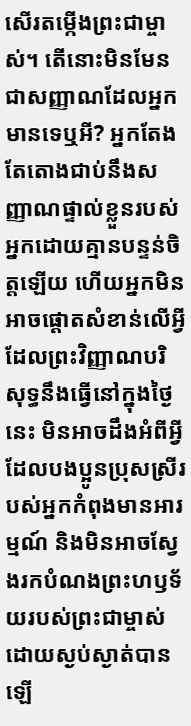សើរតម្កើងព្រះជាម្ចាស់។ តើនោះមិនមែនជាសញ្ញាណដែលអ្នកមានទេឬអី? អ្នកតែងតែតោងជាប់នឹងសញ្ញាណផ្ទាល់ខ្លួនរបស់អ្នកដោយគ្មានបន្ទន់ចិត្តឡើយ ហើយអ្នកមិនអាចផ្ដោតសំខាន់លើអ្វីដែលព្រះវិញ្ញាណបរិសុទ្ធនឹងធ្វើនៅក្នុងថ្ងៃនេះ មិនអាចដឹងអំពីអ្វីដែលបងប្អូនប្រុសស្រីរបស់អ្នកកំពុងមានអារម្មណ៍ និងមិនអាចស្វែងរកបំណងព្រះហឫទ័យរបស់ព្រះជាម្ចាស់ដោយស្ងប់ស្ងាត់បានឡើ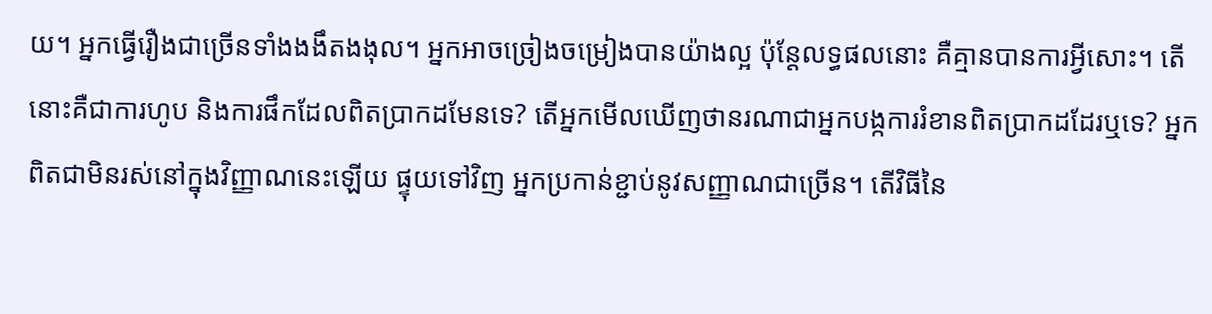យ។ អ្នកធ្វើរឿងជាច្រើនទាំងងងឹតងងុល។ អ្នកអាចច្រៀងចម្រៀងបានយ៉ាងល្អ ប៉ុន្តែលទ្ធផលនោះ គឺគ្មានបានការអ្វីសោះ។ តើនោះគឺជាការហូប និងការផឹកដែលពិតប្រាកដមែនទេ? តើអ្នកមើលឃើញថានរណាជាអ្នកបង្កការរំខានពិតប្រាកដដែរឬទេ? អ្នកពិតជាមិនរស់នៅក្នុងវិញ្ញាណនេះឡើយ ផ្ទុយទៅវិញ អ្នកប្រកាន់ខ្ជាប់នូវសញ្ញាណជាច្រើន។ តើវិធីនៃ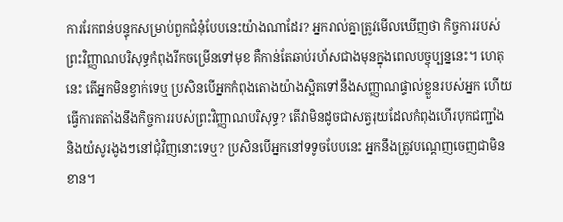ការរែកពន់បន្ទុកសម្រាប់ពួកជំនុំបែបនេះយ៉ាងណាដែរ? អ្នករាល់គ្នាត្រូវមើលឃើញថា កិច្ចការរបស់ព្រះវិញ្ញាណបរិសុទ្ធកំពុងរីកចម្រើនទៅមុខ គឺកាន់តែឆាប់រហ័សជាងមុនក្នុងពេលបច្ចុប្បន្ននេះ។ ហេតុនេះ តើអ្នកមិនខ្វាក់ទេឬ ប្រសិនបើអ្នកកំពុងតោងយ៉ាងស្អិតទៅនឹងសញ្ញាណផ្ទាល់ខ្លួនរបស់អ្នក ហើយធ្វើការតតាំងនឹងកិច្ចការរបស់ព្រះវិញ្ញាណបរិសុទ្ធ? តើវាមិនដូចជាសត្វរុយដែលកំពុងហើរបុកជញ្ជាំង និងយំសូរងូងៗនៅជុំវិញនោះទេឬ? ប្រសិនបើអ្នកនៅទទូចបែបនេះ អ្នកនឹងត្រូវបណ្ដេញចេញជាមិនខាន។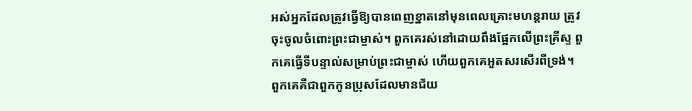អស់អ្នកដែលត្រូវធ្វើឱ្យបានពេញខ្នាតនៅមុនពេលគ្រោះមហន្តរាយ ត្រូវចុះចូលចំពោះព្រះជាម្ចាស់។ ពួកគេរស់នៅដោយពឹងផ្អែកលើព្រះគ្រីស្ទ ពួកគេធ្វើទីបន្ទាល់សម្រាប់ព្រះជាម្ចាស់ ហើយពួកគេអួតសរសើរពីទ្រង់។ ពួកគេគឺជាពួកកូនប្រុសដែលមានជ័យ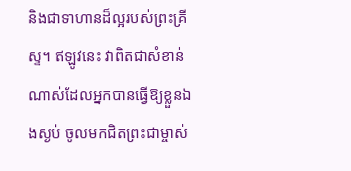និងជាទាហានដ៏ល្អរបស់ព្រះគ្រីស្ទ។ ឥឡូវនេះ វាពិតជាសំខាន់ណាស់ដែលអ្នកបានធ្វើឱ្យខ្លួនឯងស្ងប់ ចូលមកជិតព្រះជាម្ចាស់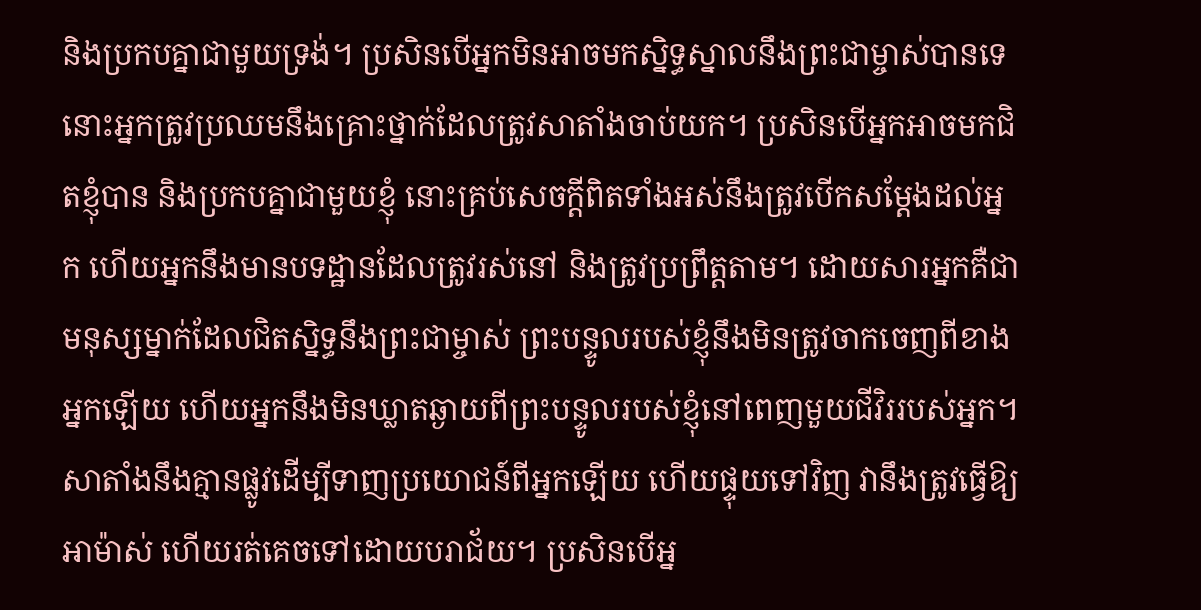និងប្រកបគ្នាជាមួយទ្រង់។ ប្រសិនបើអ្នកមិនអាចមកស្និទ្ធស្នាលនឹងព្រះជាម្ចាស់បានទេ នោះអ្នកត្រូវប្រឈមនឹងគ្រោះថ្នាក់ដែលត្រូវសាតាំងចាប់យក។ ប្រសិនបើអ្នកអាចមកជិតខ្ញុំបាន និងប្រកបគ្នាជាមួយខ្ញុំ នោះគ្រប់សេចក្ដីពិតទាំងអស់នឹងត្រូវបើកសម្ដែងដល់អ្នក ហើយអ្នកនឹងមានបទដ្ឋានដែលត្រូវរស់នៅ និងត្រូវប្រព្រឹត្តតាម។ ដោយសារអ្នកគឺជាមនុស្សម្នាក់ដែលជិតស្និទ្ធនឹងព្រះជាម្ចាស់ ព្រះបន្ទូលរបស់ខ្ញុំនឹងមិនត្រូវចាកចេញពីខាងអ្នកឡើយ ហើយអ្នកនឹងមិនឃ្លាតឆ្ងាយពីព្រះបន្ទូលរបស់ខ្ញុំនៅពេញមួយជីវិររបស់អ្នក។ សាតាំងនឹងគ្មានផ្លូវដើម្បីទាញប្រយោជន៍ពីអ្នកឡើយ ហើយផ្ទុយទៅវិញ វានឹងត្រូវធ្វើឱ្យអាម៉ាស់ ហើយរត់គេចទៅដោយបរាជ័យ។ ប្រសិនបើអ្ន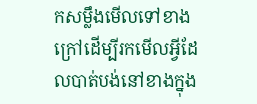កសម្លឹងមើលទៅខាងក្រៅដើម្បីរកមើលអ្វីដែលបាត់បង់នៅខាងក្នុង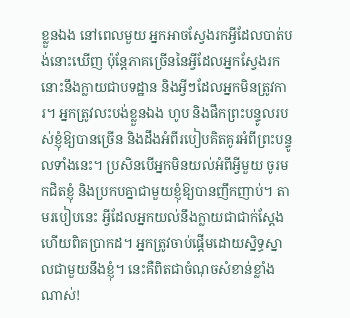ខ្លួនឯង នៅពេលមួយ អ្នកអាចស្វែងរកអ្វីដែលបាត់បង់នោះឃើញ ប៉ុន្តែភាគច្រើននៃអ្វីដែលអ្នកស្វែងរកនោះនឹងក្លាយជាបទដ្ឋាន និងអ្វីៗដែលអ្នកមិនត្រូវការ។ អ្នកត្រូវលះបង់ខ្លួនឯង ហូប និងផឹកព្រះបន្ទូលរបស់ខ្ញុំឱ្យបានច្រើន និងដឹងអំពីរបៀបគិតគូរអំពីព្រះបន្ទូលទាំងនេះ។ ប្រសិនបើអ្នកមិនយល់អំពីអ្វីមួយ ចូរមកជិតខ្ញុំ និងប្រកបគ្នាជាមួយខ្ញុំឱ្យបានញឹកញាប់។ តាមរបៀបនេះ អ្វីដែលអ្នកយល់នឹងក្លាយជាជាក់ស្ដែង ហើយពិតប្រាកដ។ អ្នកត្រូវចាប់ផ្ដើមដោយស្និទ្ធស្នាលជាមួយនឹងខ្ញុំ។ នេះគឺពិតជាចំណុចសំខាន់ខ្លាំងណាស់!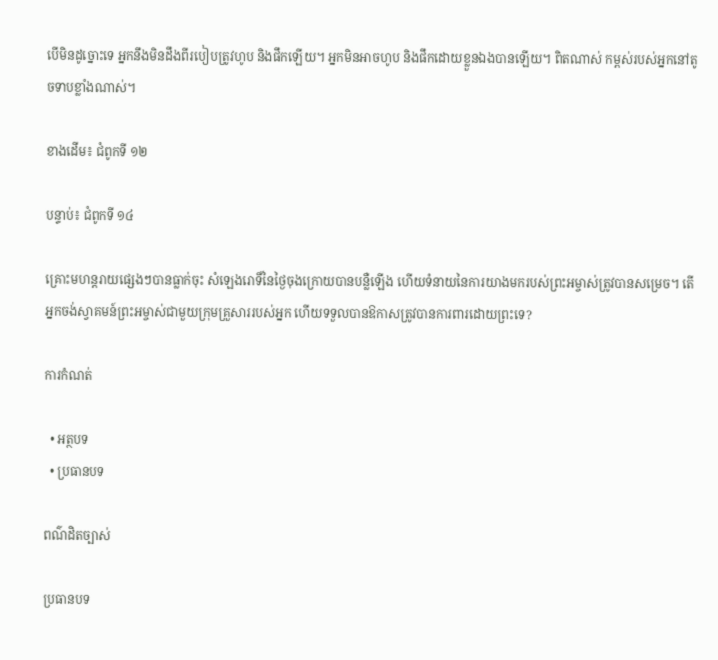បើមិនដូច្នោះទេ អ្នកនឹងមិនដឹងពីរបៀបត្រូវហូប និងផឹកឡើយ។ អ្នកមិនអាចហូប និងផឹកដោយខ្លួនឯងបានឡើយ។ ពិតណាស់ កម្ពស់របស់អ្នកនៅតូចទាបខ្លាំងណាស់។

ខាងដើម៖ ជំពូកទី ១២

បន្ទាប់៖ ជំពូកទី ១៤

គ្រោះមហន្តរាយផ្សេងៗបានធ្លាក់ចុះ សំឡេងរោទិ៍នៃថ្ងៃចុងក្រោយបានបន្លឺឡើង ហើយទំនាយនៃការយាងមករបស់ព្រះអម្ចាស់ត្រូវបានសម្រេច។ តើអ្នកចង់ស្វាគមន៍ព្រះអម្ចាស់ជាមួយក្រុមគ្រួសាររបស់អ្នក ហើយទទួលបានឱកាសត្រូវបានការពារដោយព្រះទេ?

ការកំណត់

  • អត្ថបទ
  • ប្រធានបទ

ពណ៌ដិតច្បាស់

ប្រធានបទ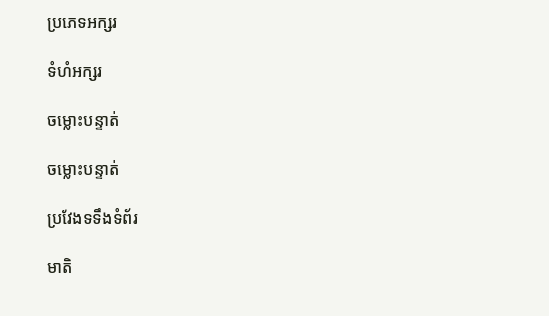ប្រភេទអក្សរ

ទំហំអក្សរ

ចម្លោះបន្ទាត់

ចម្លោះបន្ទាត់

ប្រវែងទទឹងទំព័រ

មាតិ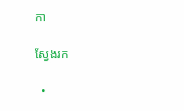កា

ស្វែងរក

  •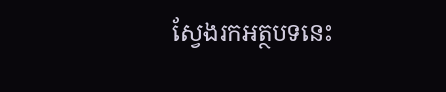ស្វែងរកអត្ថបទនេះ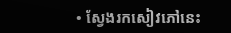• ស្វែងរកសៀវភៅនេះ